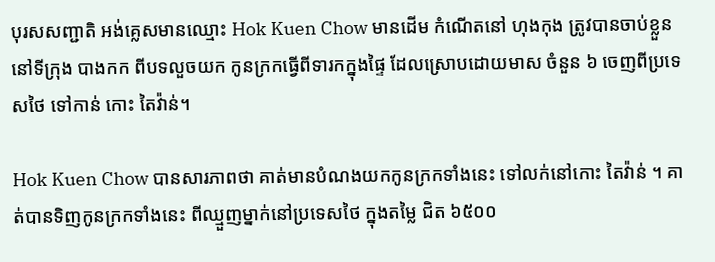បុរសសញ្ជាតិ អង់គ្លេសមានឈ្មោះ Hok Kuen Chow មានដើម កំណើតនៅ ហុងកុង ត្រូវបានចាប់ខ្លួន នៅទីក្រុង បាងកក ពីបទលួចយក កូនក្រកធ្វើពីទារកក្នុងផ្ទៃ ដែលស្រោបដោយមាស ចំនួន ៦ ចេញពីប្រទេសថៃ ទៅកាន់ កោះ តៃវ៉ាន់។

Hok Kuen Chow បានសារភាពថា គាត់មានបំណងយកកូនក្រកទាំងនេះ ទៅលក់នៅកោះ តៃវ៉ាន់ ។ គាត់បានទិញកូនក្រកទាំងនេះ ពីឈ្មួញម្នាក់នៅប្រទេសថៃ ក្នុងតម្លៃ ជិត ៦៥០០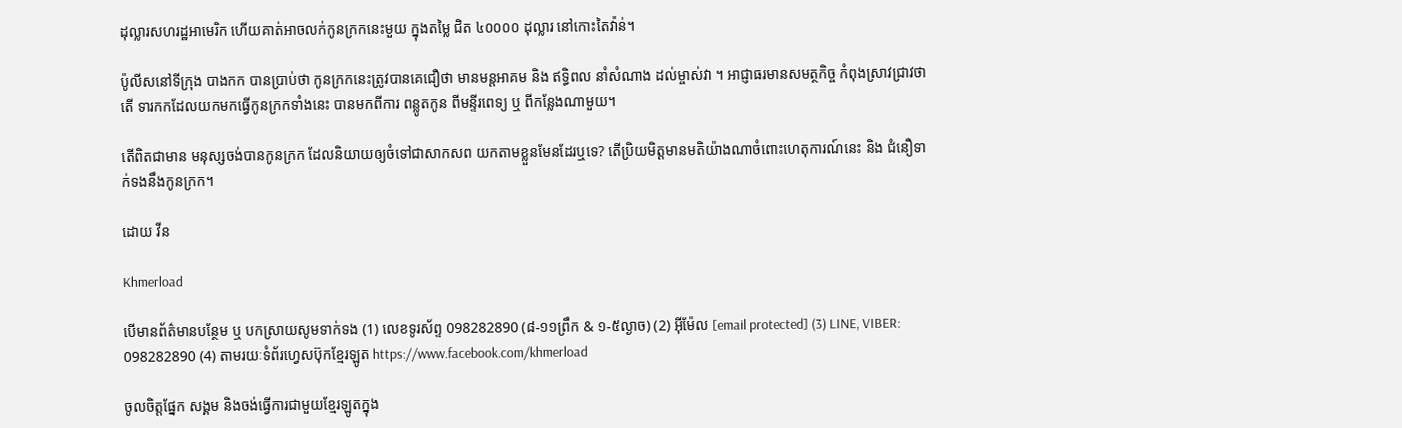ដុល្លារសហរដ្ឋអាមេរិក ហើយគាត់អាចលក់កូនក្រកនេះមួយ ក្នុងតម្លៃ ជិត ៤០០០០ ដុល្លារ នៅកោះតៃវ៉ាន់។

ប៉ូលីសនៅទីក្រុង បាងកក បានប្រាប់ថា កូនក្រកនេះត្រូវបានគេជឿថា មានមន្តអាគម និង ឥទ្ធិពល នាំសំណាង ដល់ម្ចាស់វា ។ អាជ្ញាធរមានសមត្ថកិច្ច កំពុងស្រាវជ្រាវថាតើ ទារកកដែលយកមកធ្វើកូនក្រកទាំងនេះ បានមកពីការ ពន្លូតកូន ពីមន្ទីរពេទ្យ ឬ ពីកន្លែងណាមួយ។

តើពិតជាមាន មនុស្សចង់បានកូនក្រក ដែលនិយាយឲ្យចំទៅជាសាកសព យកតាមខ្លួនមែនដែរឬទេ? តើប្រិយមិត្តមានមតិយ៉ាងណាចំពោះហេតុការណ៍នេះ និង ជំនឿទាក់ទងនឹងកូនក្រក។

ដោយ វីន

Khmerload

បើមានព័ត៌មានបន្ថែម ឬ បកស្រាយសូមទាក់ទង (1) លេខទូរស័ព្ទ 098282890 (៨-១១ព្រឹក & ១-៥ល្ងាច) (2) អ៊ីម៉ែល [email protected] (3) LINE, VIBER: 098282890 (4) តាមរយៈទំព័រហ្វេសប៊ុកខ្មែរឡូត https://www.facebook.com/khmerload

ចូលចិត្តផ្នែក សង្គម និងចង់ធ្វើការជាមួយខ្មែរឡូតក្នុង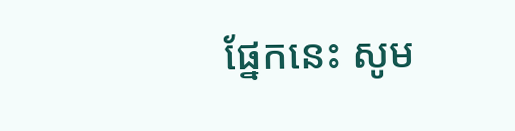ផ្នែកនេះ សូម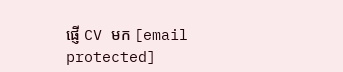ផ្ញើ CV មក [email protected]